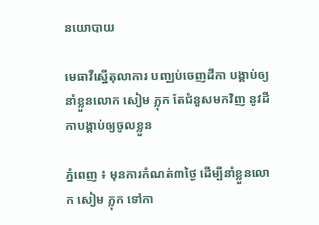នយោបាយ

មេធាវីស្នើតុលាការ បញ្ឈប់ចេញដីកា បង្គាប់ឲ្យនាំខ្លួនលោក សៀម ភ្លុក តែជំនួសមកវិញ នូវដីកាបង្គាប់ឲ្យចូលខ្លួន

ភ្នំពេញ ៖ មុនការកំណត់៣ថ្ងៃ ដើម្បីនាំខ្លួនលោក សៀម ភ្លុក ទៅកា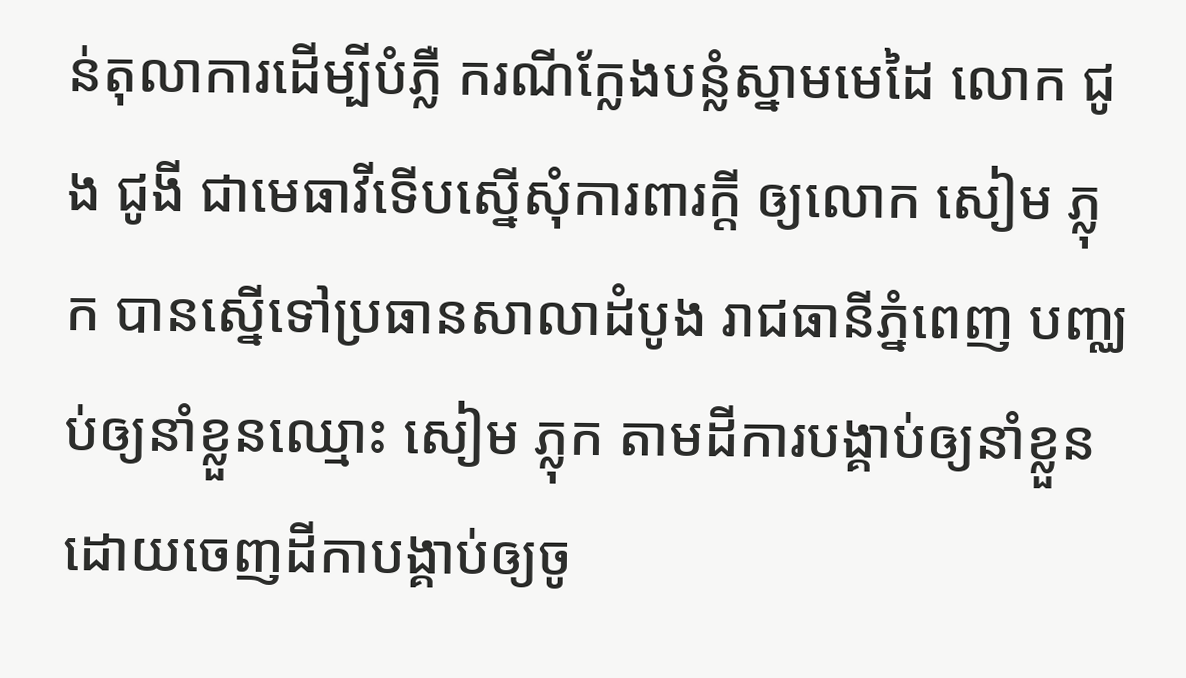ន់តុលាការដើម្បីបំភ្លឺ ករណីក្លែងបន្លំស្នាមមេដៃ លោក ជូង ជូងី ជាមេធាវីទើបស្នើសុំការពារក្តី ឲ្យលោក សៀម ភ្លុក បានស្នើទៅប្រធានសាលាដំបូង រាជធានីភ្នំពេញ បញ្ឈប់ឲ្យនាំខ្លួនឈ្មោះ សៀម ភ្លុក តាមដីការបង្គាប់ឲ្យនាំខ្លួន ដោយចេញដីកាបង្គាប់ឲ្យចូ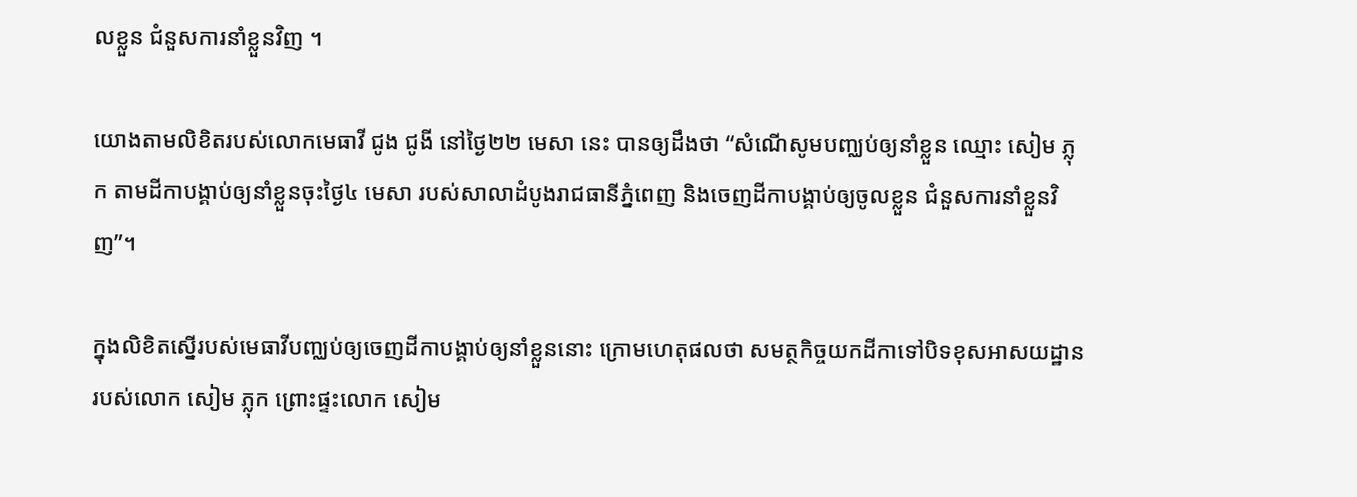លខ្លួន ជំនួសការនាំខ្លួនវិញ ។

យោងតាមលិខិតរបស់លោកមេធាវី ជូង ជូងី នៅថ្ងៃ២២ មេសា នេះ បានឲ្យដឹងថា “សំណើសូមបញ្ឈប់ឲ្យនាំខ្លួន ឈ្មោះ សៀម ភ្លុក តាមដីកាបង្គាប់ឲ្យនាំខ្លួនចុះថ្ងៃ៤ មេសា របស់សាលាដំបូងរាជធានីភ្នំពេញ និងចេញដីកាបង្គាប់ឲ្យចូលខ្លួន ជំនួសការនាំខ្លួនវិញ”។

ក្នុងលិខិតស្នើរបស់មេធាវីបញ្ឈប់ឲ្យចេញដីកាបង្គាប់ឲ្យនាំខ្លួននោះ ក្រោមហេតុផលថា សមត្ថកិច្ចយកដីកាទៅបិទខុសអាសយដ្ឋានរបស់លោក សៀម ភ្លុក ព្រោះផ្ទះលោក សៀម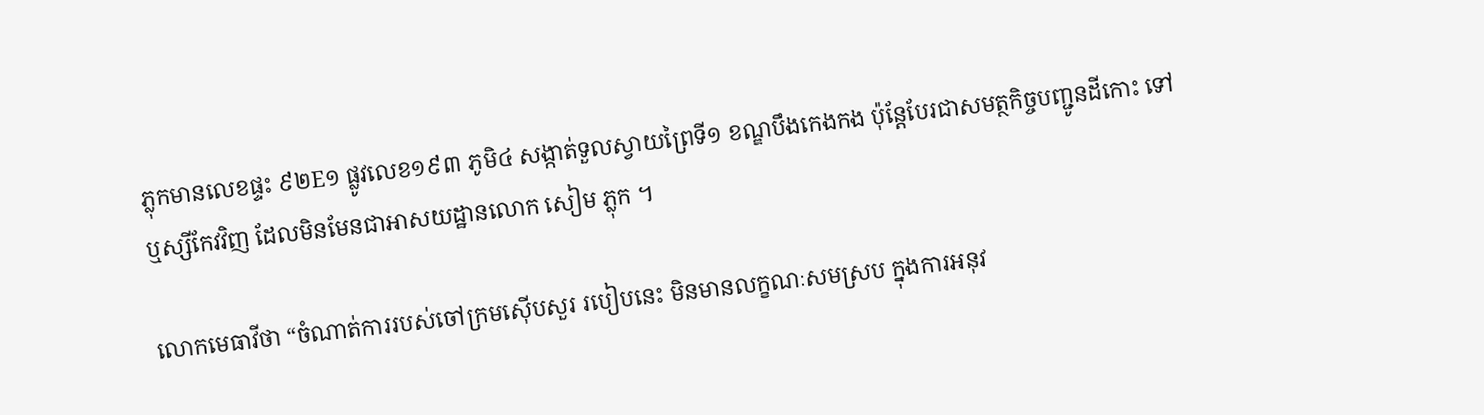ភ្លុកមានលេខផ្ទះ ៩២E១ ផ្លូវលេខ១៩៣ ភូមិ៤ សង្កាត់ទួលស្វាយព្រៃទី១ ខណ្ឌបឹងកេងកង ប៉ុន្តែបែរជាសមត្ថកិច្ចបញ្ជូនដីកោះ ទៅឬស្សីកែវវិញ ដែលមិនមែនជាអាសយដ្ឋានលោក សៀម ភ្លុក ។

លោកមេធាវីថា “ចំណាត់ការរបស់ចៅក្រមស៊ើបសួរ របៀបនេះ មិនមានលក្ខណៈសមស្រប ក្នុងការអនុវ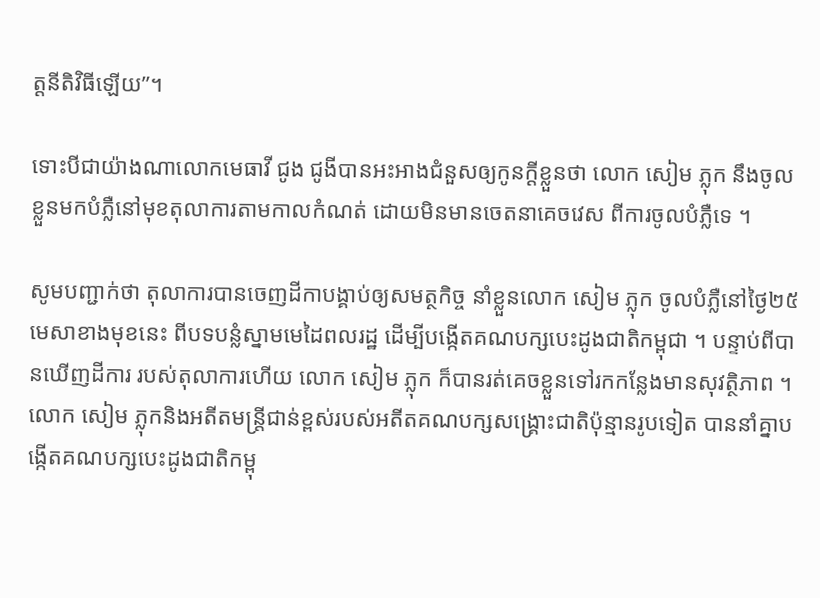ត្តនីតិវិធីឡើយ”។

ទោះបីជាយ៉ាងណាលោកមេធាវី ជូង ជូងីបានអះអាងជំនួសឲ្យកូនក្តីខ្លួនថា លោក សៀម ភ្លុក នឹងចូលខ្លួនមកបំភ្លឺនៅមុខតុលាការតាមកាលកំណត់ ដោយមិនមានចេតនាគេចវេស ពីការចូលបំភ្លឺទេ ។

សូមបញ្ជាក់ថា តុលាការបានចេញដីកាបង្គាប់ឲ្យសមត្ថកិច្ច នាំខ្លួនលោក សៀម ភ្លុក ចូលបំភ្លឺនៅថ្ងៃ២៥ មេសាខាងមុខនេះ ពីបទបន្លំស្នាមមេដៃពលរដ្ឋ ដើម្បីបង្កើតគណបក្សបេះដូងជាតិកម្ពុជា ។ បន្ទាប់ពីបានឃើញដីការ របស់តុលាការហើយ លោក សៀម ភ្លុក ក៏បានរត់គេចខ្លួនទៅរកកន្លែងមានសុវត្ថិភាព ។
លោក សៀម ភ្លុកនិងអតីតមន្រ្តីជាន់ខ្ពស់របស់អតីតគណបក្សសង្រ្គោះជាតិប៉ុន្មានរូបទៀត បាននាំគ្នាបង្កើតគណបក្សបេះដូងជាតិកម្ពុ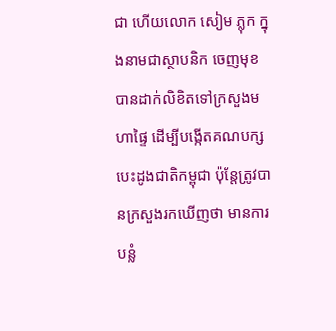ជា ហើយលោក សៀម ភ្លុក ក្នុងនាមជាស្ថាបនិក ចេញមុខបានដាក់លិខិតទៅក្រសួងមហាផ្ទៃ ដើម្បីបង្កើតគណបក្សបេះដូងជាតិកម្ពុជា ប៉ុន្តែត្រូវបានក្រសួងរកឃើញថា មានការបន្លំ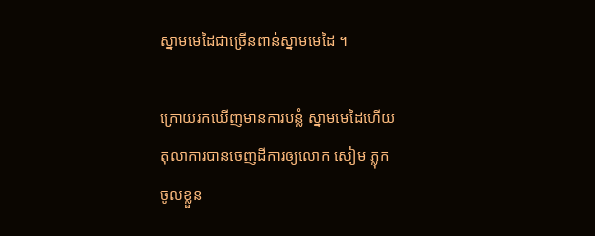ស្នាមមេដៃជាច្រើនពាន់ស្នាមមេដៃ ។

ក្រោយរកឃើញមានការបន្លំ ស្នាមមេដៃហើយ តុលាការបានចេញដីការឲ្យលោក សៀម ភ្លុក ចូលខ្លួន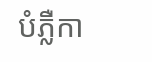បំភ្លឺកា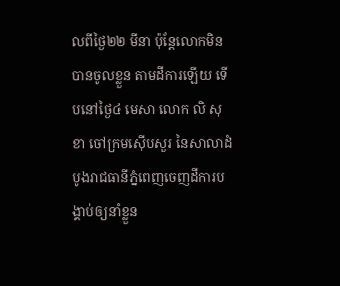លពីថ្ងៃ២២ មីនា ប៉ុន្តែលោកមិនបានចូលខ្លួន តាមដីការឡើយ ទើបនៅថ្ងៃ៤ មេសា លោក លិ សុខា ចៅក្រមស៊ើបសួរ នៃសាលាដំបូងរាជធានីភ្នំពេញចេញដីការបង្គាប់ឲ្យនាំខ្លួន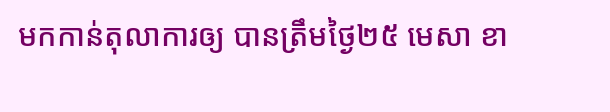មកកាន់តុលាការឲ្យ បានត្រឹមថ្ងៃ២៥ មេសា ខា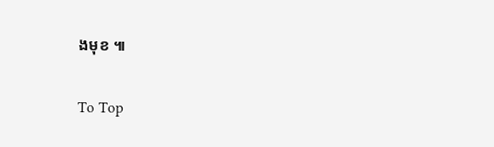ងមុខ ៕

To Top